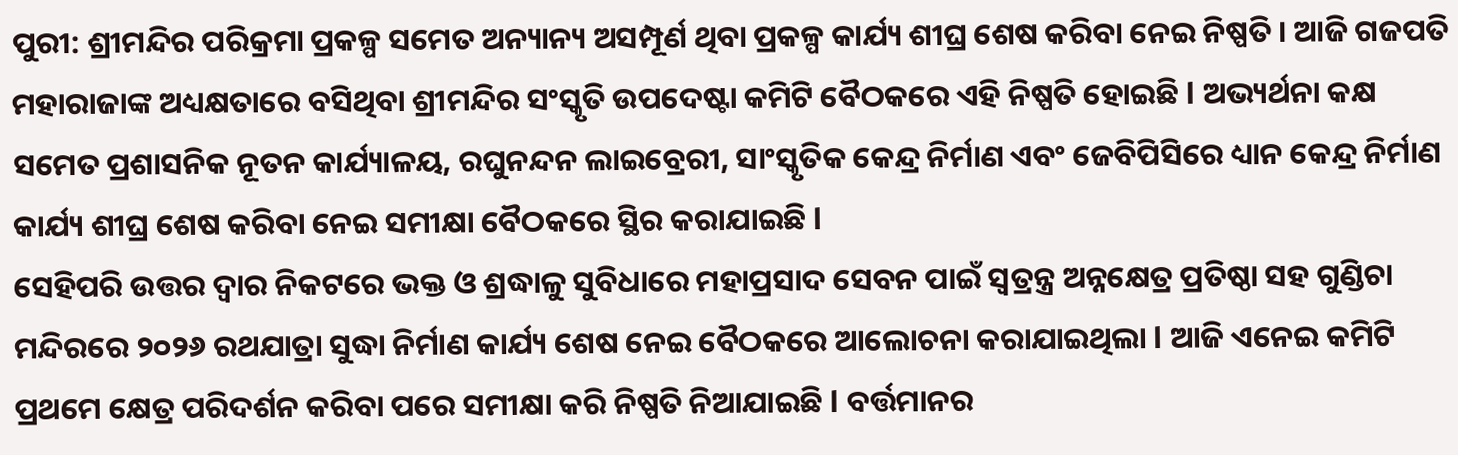ପୁରୀ: ଶ୍ରୀମନ୍ଦିର ପରିକ୍ରମା ପ୍ରକଳ୍ପ ସମେତ ଅନ୍ୟାନ୍ୟ ଅସମ୍ପୂର୍ଣ ଥିବା ପ୍ରକଳ୍ପ କାର୍ଯ୍ୟ ଶୀଘ୍ର ଶେଷ କରିବା ନେଇ ନିଷ୍ପତି । ଆଜି ଗଜପତି ମହାରାଜାଙ୍କ ଅଧ୍ୟକ୍ଷତାରେ ବସିଥିବା ଶ୍ରୀମନ୍ଦିର ସଂସ୍କୃତି ଉପଦେଷ୍ଟା କମିଟି ବୈଠକରେ ଏହି ନିଷ୍ପତି ହୋଇଛି l ଅଭ୍ୟର୍ଥନା କକ୍ଷ ସମେତ ପ୍ରଶାସନିକ ନୂତନ କାର୍ଯ୍ୟାଳୟ, ରଘୁନନ୍ଦନ ଲାଇବ୍ରେରୀ, ସାଂସ୍କୃତିକ କେନ୍ଦ୍ର ନିର୍ମାଣ ଏବଂ ଜେବିପିସିରେ ଧ୍ୟାନ କେନ୍ଦ୍ର ନିର୍ମାଣ କାର୍ଯ୍ୟ ଶୀଘ୍ର ଶେଷ କରିବା ନେଇ ସମୀକ୍ଷା ବୈଠକରେ ସ୍ଥିର କରାଯାଇଛି l
ସେହିପରି ଉତ୍ତର ଦ୍ୱାର ନିକଟରେ ଭକ୍ତ ଓ ଶ୍ରଦ୍ଧାଳୁ ସୁବିଧାରେ ମହାପ୍ରସାଦ ସେବନ ପାଇଁ ସ୍ୱତ୍ରନ୍ତ୍ର ଅନ୍ନକ୍ଷେତ୍ର ପ୍ରତିଷ୍ଠା ସହ ଗୁଣ୍ଡିଚା ମନ୍ଦିରରେ ୨୦୨୬ ରଥଯାତ୍ରା ସୁଦ୍ଧା ନିର୍ମାଣ କାର୍ଯ୍ୟ ଶେଷ ନେଇ ବୈଠକରେ ଆଲୋଚନା କରାଯାଇଥିଲା l ଆଜି ଏନେଇ କମିଟି ପ୍ରଥମେ କ୍ଷେତ୍ର ପରିଦର୍ଶନ କରିବା ପରେ ସମୀକ୍ଷା କରି ନିଷ୍ପତି ନିଆଯାଇଛି l ବର୍ତ୍ତମାନର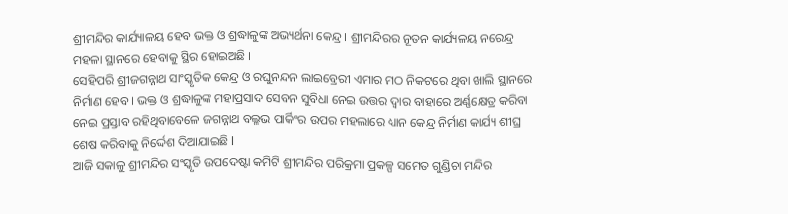ଶ୍ରୀମନ୍ଦିର କାର୍ଯ୍ୟାଳୟ ହେବ ଭକ୍ତ ଓ ଶ୍ରଦ୍ଧାଳୁଙ୍କ ଅଭ୍ୟର୍ଥନା କେନ୍ଦ୍ର । ଶ୍ରୀମନ୍ଦିରର ନୂତନ କାର୍ଯ୍ୟଳୟ ନରେନ୍ଦ୍ର ମହଳା ସ୍ଥାନରେ ହେବାକୁ ସ୍ଥିର ହୋଇଅଛି ।
ସେହିପରି ଶ୍ରୀଜଗନ୍ନାଥ ସାଂସ୍କୃତିକ କେନ୍ଦ୍ର ଓ ରଘୁନନ୍ଦନ ଲାଇବ୍ରେରୀ ଏମାର ମଠ ନିକଟରେ ଥିବା ଖାଲି ସ୍ଥାନରେ ନିର୍ମାଣ ହେବ । ଭକ୍ତ ଓ ଶ୍ରଦ୍ଧାଳୁଙ୍କ ମହାପ୍ରସାଦ ସେବନ ସୁବିଧା ନେଇ ଉତ୍ତର ଦ୍ୱାର ବାହାରେ ଅର୍ଣ୍ଣକ୍ଷେତ୍ର କରିବା ନେଇ ପ୍ରସ୍ତାବ ରହିଥିବାବେଳେ ଜଗନ୍ନାଥ ବଲ୍ଳଭ ପାର୍କିଂର ଉପର ମହଲାରେ ଧ୍ୟାନ କେନ୍ଦ୍ର ନିର୍ମାଣ କାର୍ଯ୍ୟ ଶୀଘ୍ର ଶେଷ କରିବାକୁ ନିର୍ଦ୍ଦେଶ ଦିଆଯାଇଛି l
ଆଜି ସକାଳୁ ଶ୍ରୀମନ୍ଦିର ସଂସ୍କୃତି ଉପଦେଷ୍ଟା କମିଟି ଶ୍ରୀମନ୍ଦିର ପରିକ୍ରମା ପ୍ରକଳ୍ପ ସମେତ ଗୁଣ୍ଡିଚା ମନ୍ଦିର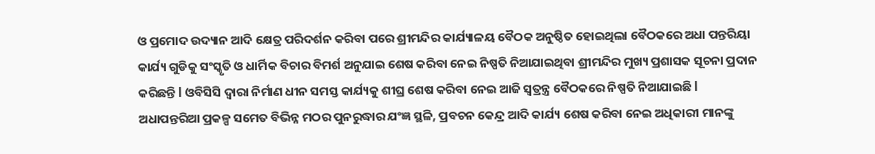ଓ ପ୍ରମୋଦ ଉଦ୍ୟାନ ଆଦି କ୍ଷେତ୍ର ପରିଦର୍ଶନ କରିବା ପରେ ଶ୍ରୀମନ୍ଦିର କାର୍ଯ୍ୟାଳୟ ବୈଠକ ଅନୁଷ୍ଠିତ ହୋଇଥିଲା ବୈଠକରେ ଅଧା ପନ୍ତରିୟା କାର୍ଯ୍ୟ ଗୁଡିକୁ ସଂସ୍କୃତି ଓ ଧାର୍ମିକ ବିଚାର ବିମର୍ଶ ଅନୁଯାଇ ଶେଷ କରିବା ନେଇ ନିଷ୍ପତି ନିଆଯାଇଥିବା ଶ୍ରୀମନ୍ଦିର ମୁଖ୍ୟ ପ୍ରଶାସକ ସୂଚନା ପ୍ରଦାନ କରିଛନ୍ତି l ଓବିସିସି ଦ୍ୱାରା ନିର୍ମାଣ ଧୀନ ସମସ୍ତ କାର୍ଯ୍ୟକୁ ଶୀଘ୍ର ଶେଷ କରିବା ନେଇ ଆଜି ସ୍ୱତ୍ରନ୍ତ୍ର ବୈଠକରେ ନିଷ୍ପତି ନିଆଯାଇଛି l
ଅଧାପନ୍ତରିଆ ପ୍ରକଳ୍ପ ସମେତ ବିଭିନ୍ନ ମଠର ପୁନରୁଦ୍ଧାର ଯଂଜ୍ଞ ସ୍ଥଳି, ପ୍ରବଚନ କେନ୍ଦ୍ର ଆଦି କାର୍ଯ୍ୟ ଶେଷ କରିବା ନେଇ ଅଧିକାରୀ ମାନଙ୍କୁ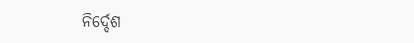ନିର୍ଦ୍ଦେଶ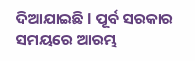ଦିଆଯାଇଛି l ପୂର୍ବ ସରକାର ସମୟରେ ଆରମ୍ଭ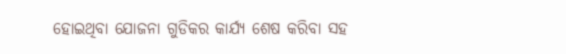ହୋଇଥିବା ଯୋଜନା ଗୁଡିକର କାର୍ଯ୍ୟ ଶେଷ କରିବା ସହ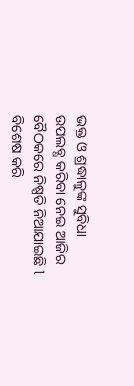ଭକ୍ତ ଓ ଶ୍ରଦ୍ଧାଳୁଙ୍କ ସୁବିଧା ଉପଲବ୍ଧ କରିବା ନେଇ ଆଜିର ବୈଠକରେ ନିଷ୍ପତି ନିଆଯାଇଛି l ବିଶେଷ କରି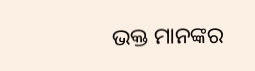ଭକ୍ତ ମାନଙ୍କର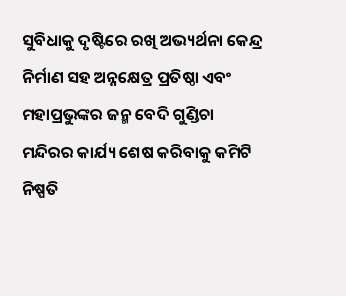ସୁବିଧାକୁ ଦୃଷ୍ଟିରେ ରଖି ଅଭ୍ୟର୍ଥନା କେନ୍ଦ୍ର ନିର୍ମାଣ ସହ ଅନ୍ନକ୍ଷେତ୍ର ପ୍ରତିଷ୍ଠା ଏବଂ ମହାପ୍ରଭୁଙ୍କର ଜନ୍ମ ବେଦି ଗୁଣ୍ଡିଚା ମନ୍ଦିରର କାର୍ଯ୍ୟ ଶେଷ କରିବାକୁ କମିଟି ନିଷ୍ପତି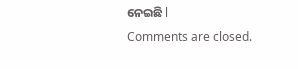ନେଇଛି l
Comments are closed.